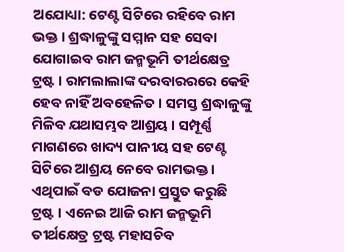ଅଯୋଧ୍ୟା: ଟେଣ୍ଟ ସିଟିରେ ରହିବେ ରାମ ଭକ୍ତ । ଶ୍ରଦ୍ଧାଳୁଙ୍କୁ ସମ୍ମାନ ସହ ସେବା ଯୋଗାଇବ ରାମ ଜନ୍ମଭୂମି ତୀର୍ଥକ୍ଷେତ୍ର ଟ୍ରଷ୍ଟ । ରାମଲାଲାଙ୍କ ଦରବାରରରେ କେହି ହେବ ନାହିଁ ଅବହେଳିତ । ସମସ୍ତ ଶ୍ରଦ୍ଧାଳୁଙ୍କୁ ମିଳିବ ଯଥାସମ୍ଭବ ଆଶ୍ରୟ । ସମ୍ପୂର୍ଣ୍ଣ ମାଗଣରେ ଖାଦ୍ୟ ପାନୀୟ ସହ ଟେଣ୍ଟ ସିଟିରେ ଆଶ୍ରୟ ନେବେ ରାମଭକ୍ତ । ଏଥିପାଇଁ ବଡ ଯୋଜନା ପ୍ରସ୍ତୁତ କରୁଛି ଟ୍ରଷ୍ଟ । ଏନେଇ ଆଜି ରାମ ଜନ୍ମଭୂମି ତୀର୍ଥକ୍ଷେତ୍ର ଟ୍ରଷ୍ଟ ମହାସଚିବ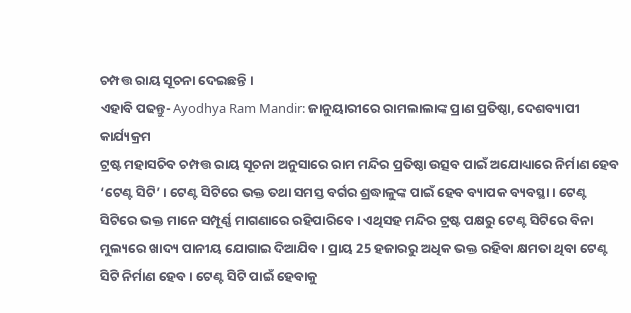ଚମ୍ପତ୍ତ ରାୟ ସୂଚନା ଦେଇଛନ୍ତି ।
ଏହାବି ପଢନ୍ତୁ- Ayodhya Ram Mandir: ଜାନୁୟାରୀରେ ରାମଲାଲାଙ୍କ ପ୍ରାଣ ପ୍ରତିଷ୍ଠା, ଦେଶବ୍ୟାପୀ କାର୍ଯ୍ୟକ୍ରମ
ଟ୍ରଷ୍ଟ ମହାସଚିବ ଚମ୍ପତ୍ତ ରାୟ ସୂଚନା ଅନୁସାରେ ରାମ ମନ୍ଦିର ପ୍ରତିଷ୍ଠା ଉତ୍ସବ ପାଇଁ ଅଯୋଧ୍ୟାରେ ନିର୍ମାଣ ହେବ ‘ଟେଣ୍ଟ ସିଟି’ । ଟେଣ୍ଟ ସିଟିରେ ଭକ୍ତ ତଥା ସମସ୍ତ ବର୍ଗର ଶ୍ରଦ୍ଧାଳୁଙ୍କ ପାଇଁ ହେବ ବ୍ୟାପକ ବ୍ୟବସ୍ଥା । ଟେଣ୍ଟ ସିଟିରେ ଭକ୍ତ ମାନେ ସମ୍ପୂର୍ଣ୍ଣ ମାଗଣାରେ ରହିପାରିବେ । ଏଥିସହ ମନ୍ଦିର ଟ୍ରଷ୍ଟ ପକ୍ଷରୁ ଟେଣ୍ଟ ସିଟିରେ ବିନା ମୁଲ୍ୟରେ ଖାଦ୍ୟ ପାନୀୟ ଯୋଗାଇ ଦିଆଯିବ । ପ୍ରାୟ 25 ହଜାରରୁ ଅଧିକ ଭକ୍ତ ରହିବା କ୍ଷମତା ଥିବା ଟେଣ୍ଟ ସିଟି ନିର୍ମାଣ ହେବ । ଟେଣ୍ଟ ସିଟି ପାଇଁ ହେବାକୁ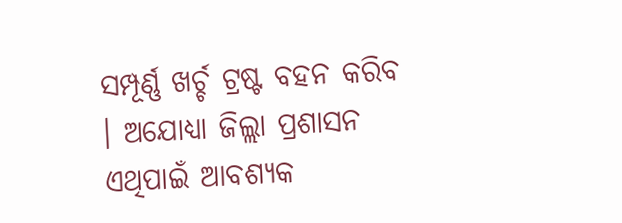ସମ୍ପୂର୍ଣ୍ଣ ଖର୍ଚ୍ଚ ଟ୍ରଷ୍ଟ ବହନ କରିବ । ଅଯୋଧ୍ୟା ଜିଲ୍ଲା ପ୍ରଶାସନ ଏଥିପାଇଁ ଆବଶ୍ୟକ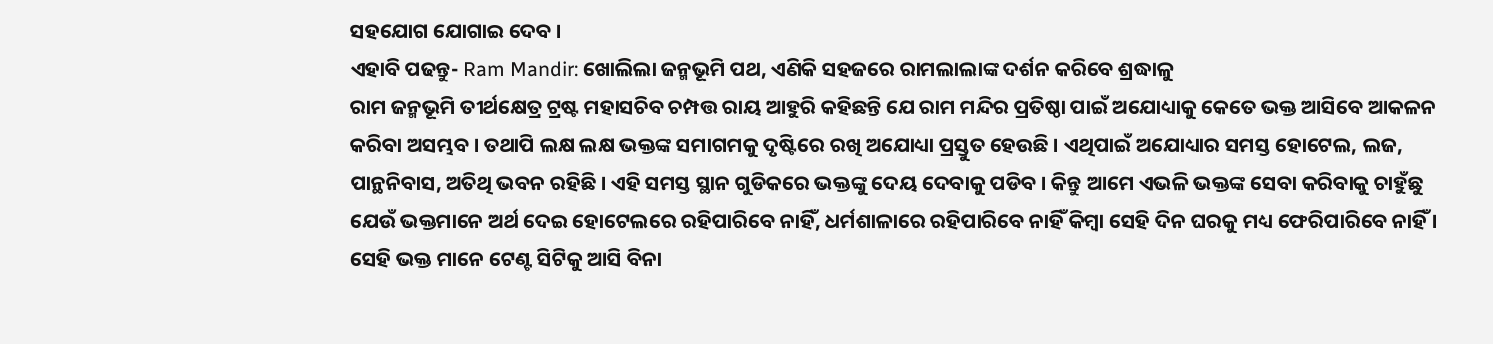ସହଯୋଗ ଯୋଗାଇ ଦେବ ।
ଏହାବି ପଢନ୍ତୁ- Ram Mandir: ଖୋଲିଲା ଜନ୍ମଭୂମି ପଥ, ଏଣିକି ସହଜରେ ରାମଲାଲାଙ୍କ ଦର୍ଶନ କରିବେ ଶ୍ରଦ୍ଧାଳୁ
ରାମ ଜନ୍ମଭୂମି ତୀର୍ଥକ୍ଷେତ୍ର ଟ୍ରଷ୍ଟ ମହାସଚିବ ଚମ୍ପତ୍ତ ରାୟ ଆହୁରି କହିଛନ୍ତି ଯେ ରାମ ମନ୍ଦିର ପ୍ରତିଷ୍ଠା ପାଇଁ ଅଯୋଧ୍ୟାକୁ କେତେ ଭକ୍ତ ଆସିବେ ଆକଳନ କରିବା ଅସମ୍ଭବ । ତଥାପି ଲକ୍ଷ ଲକ୍ଷ ଭକ୍ତଙ୍କ ସମାଗମକୁ ଦୃଷ୍ଟିରେ ରଖି ଅଯୋଧ୍ୟା ପ୍ରସ୍ତୁତ ହେଉଛି । ଏଥିପାଇଁ ଅଯୋଧ୍ୟାର ସମସ୍ତ ହୋଟେଲ, ଲଜ, ପାନ୍ଥନିବାସ, ଅତିଥି ଭବନ ରହିଛି । ଏହି ସମସ୍ତ ସ୍ଥାନ ଗୁଡିକରେ ଭକ୍ତଙ୍କୁ ଦେୟ ଦେବାକୁ ପଡିବ । କିନ୍ତୁ ଆମେ ଏଭଳି ଭକ୍ତଙ୍କ ସେବା କରିବାକୁ ଚାହୁଁଛୁ ଯେଉଁ ଭକ୍ତମାନେ ଅର୍ଥ ଦେଇ ହୋଟେଲରେ ରହିପାରିବେ ନାହିଁ, ଧର୍ମଶାଳାରେ ରହିପାରିବେ ନାହିଁ କିମ୍ବା ସେହି ଦିନ ଘରକୁ ମଧ୍ୟ ଫେରିପାରିବେ ନାହିଁ । ସେହି ଭକ୍ତ ମାନେ ଟେଣ୍ଟ ସିଟିକୁ ଆସି ବିନା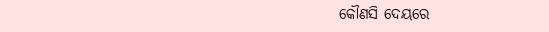କୌଣସି ଦେୟରେ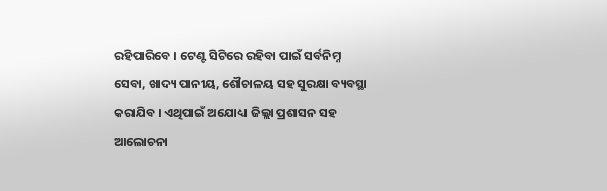ରହିପାରିବେ । ଟେଣ୍ଟ ସିଟିରେ ରହିବା ପାଇଁ ସର୍ବନିମ୍ନ ସେବା, ଖାଦ୍ୟ ପାନୀୟ, ଶୌଚାଳୟ ସହ ସୁରକ୍ଷା ବ୍ୟବସ୍ଥା କରାଯିବ । ଏଥିପାଇଁ ଅଯୋଧ୍ୟା ଜିଲ୍ଲା ପ୍ରଶାସନ ସହ ଆଲୋଚନା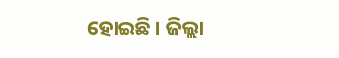ହୋଇଛି । ଜିଲ୍ଲା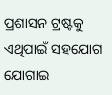ପ୍ରଶାସନ ଟ୍ରଷ୍ଟକୁ ଏଥିପାଇଁ ସହଯୋଗ ଯୋଗାଇ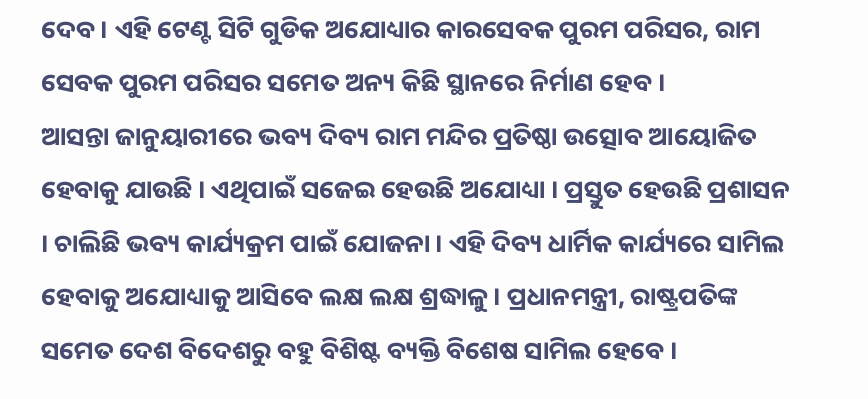ଦେବ । ଏହି ଟେଣ୍ଟ ସିଟି ଗୁଡିକ ଅଯୋଧ୍ୟାର କାରସେବକ ପୁରମ ପରିସର, ରାମ ସେବକ ପୁରମ ପରିସର ସମେତ ଅନ୍ୟ କିଛି ସ୍ଥାନରେ ନିର୍ମାଣ ହେବ ।
ଆସନ୍ତା ଜାନୁୟାରୀରେ ଭବ୍ୟ ଦିବ୍ୟ ରାମ ମନ୍ଦିର ପ୍ରତିଷ୍ଠା ଉତ୍ସୋବ ଆୟୋଜିତ ହେବାକୁ ଯାଉଛି । ଏଥିପାଇଁ ସଜେଇ ହେଉଛି ଅଯୋଧ୍ୟା । ପ୍ରସ୍ତୁତ ହେଉଛି ପ୍ରଶାସନ । ଚାଲିଛି ଭବ୍ୟ କାର୍ଯ୍ୟକ୍ରମ ପାଇଁ ଯୋଜନା । ଏହି ଦିବ୍ୟ ଧାର୍ମିକ କାର୍ଯ୍ୟରେ ସାମିଲ ହେବାକୁ ଅଯୋଧ୍ୟାକୁ ଆସିବେ ଲକ୍ଷ ଲକ୍ଷ ଶ୍ରଦ୍ଧାଳୁ। ପ୍ରଧାନମନ୍ତ୍ରୀ, ରାଷ୍ଟ୍ରପତିଙ୍କ ସମେତ ଦେଶ ବିଦେଶରୁ ବହୁ ବିଶିଷ୍ଟ ବ୍ୟକ୍ତି ବିଶେଷ ସାମିଲ ହେବେ ।